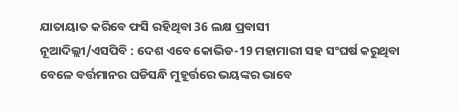ଯାତାୟାତ କରିବେ ଫସି ରହିଥିବା 36 ଲକ୍ଷ ପ୍ରବାସୀ
ନୂଆଦିଲ୍ଲୀ/ଏସପିବି : ଦେଶ ଏବେ କୋଭିଡ-19 ମହାମାରୀ ସହ ସଂଘର୍ଷ କରୁଥିବା ବେଳେ ବର୍ତ୍ତମାନର ଘଡିସନ୍ଧି ମୁହୂର୍ତ୍ତରେ ଭୟଙ୍କର ଭାବେ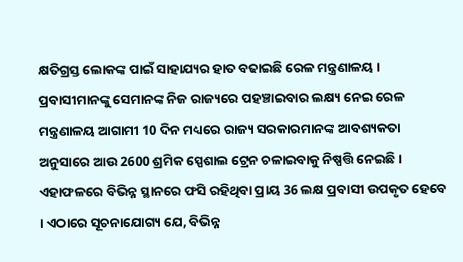କ୍ଷତିଗ୍ରସ୍ତ ଲୋକଙ୍କ ପାଇଁ ସାହାଯ୍ୟର ହାତ ବଢାଇଛି ରେଳ ମନ୍ତ୍ରଣାଳୟ । ପ୍ରବାସୀମାନଙ୍କୁ ସେମାନଙ୍କ ନିଜ ରାଜ୍ୟରେ ପହଞ୍ଚାଇବାର ଲକ୍ଷ୍ୟ ନେଇ ରେଳ ମନ୍ତ୍ରଣାଳୟ ଆଗାମୀ 10 ଦିନ ମଧ୍ୟରେ ରାଜ୍ୟ ସରକାରମାନଙ୍କ ଆବଶ୍ୟକତା ଅନୁସାରେ ଆଉ 2600 ଶ୍ରମିକ ସ୍ପେଶାଲ ଟ୍ରେନ ଚଳାଇବାକୁ ନିଷ୍ପତ୍ତି ନେଇଛି । ଏହାଫଳରେ ବିଭିନ୍ନ ସ୍ଥାନରେ ଫସି ରହିଥିବା ପ୍ରାୟ 36 ଲକ୍ଷ ପ୍ରବାସୀ ଉପକୃତ ହେବେ । ଏଠାରେ ସୂଚନାଯୋଗ୍ୟ ଯେ, ବିଭିନ୍ନ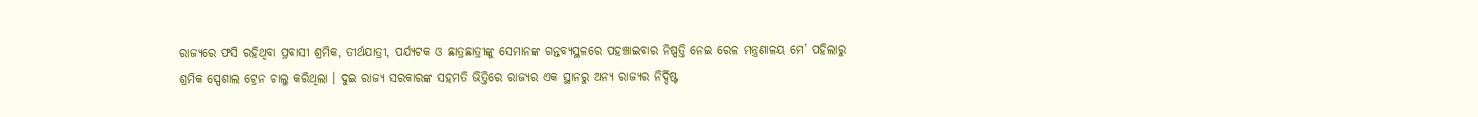ରାଜ୍ୟରେ ଫସି ରହିଥିବା ପ୍ରବାସୀ ଶ୍ରମିକ, ତୀର୍ଥଯାତ୍ରୀ, ପର୍ଯ୍ୟଟକ ଓ ଛାତ୍ରଛାତ୍ରୀଙ୍କୁ ସେମାନଙ୍କ ଗନ୍ତବ୍ୟସ୍ଥଳରେ ପହଞ୍ଚାଇବାର ନିଷ୍ପତ୍ତି ନେଇ ରେଳ ମନ୍ତ୍ରଣାଳୟ ମେ’ ପହିଲାରୁ ଶ୍ରମିକ ସ୍ପେଶାଲ ଟ୍ରେନ ଚାଲୁ କରିଥିଲା । ଦୁଇ ରାଜ୍ୟ ସରକାରଙ୍କ ସହମତି ଭିତ୍ତିରେ ରାଜ୍ୟର ଏକ ସ୍ଥାନରୁ ଅନ୍ୟ ରାଜ୍ୟର ନିର୍ଦ୍ଦିଷ୍ଟ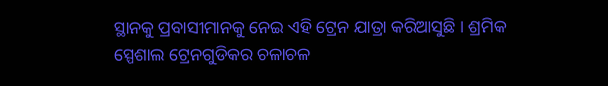ସ୍ଥାନକୁ ପ୍ରବାସୀମାନକୁ ନେଇ ଏହି ଟ୍ରେନ ଯାତ୍ରା କରିଆସୁଛି । ଶ୍ରମିକ ସ୍ପେଶାଲ ଟ୍ରେନଗୁଡିକର ଚଳାଚଳ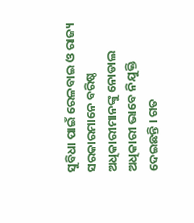ସୁବିଧା ପାଇଁ ରେଳବାଇ ଓ ରାଜ୍ୟ ସରକାରମାନେ ବରିଷ୍ଠ ଅଧିକାରୀମାନଙ୍କୁ ନୋଡାଲ ଅଧିକାରୀ ଭାବେ ନିଯୁକ୍ତି ଦେଇଛନ୍ତି । ଗତ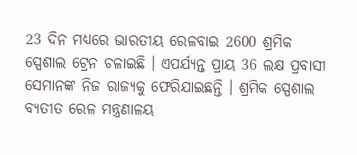23 ଦିନ ମଧ୍ୟରେ ଭାରତୀୟ ରେଳବାଇ 2600 ଶ୍ରମିକ ସ୍ପେଶାଲ ଟ୍ରେନ ଚଳାଇଛି । ଏପର୍ଯ୍ୟନ୍ତ ପ୍ରାୟ 36 ଲକ୍ଷ ପ୍ରବାସୀ ସେମାନଙ୍କ ନିଜ ରାଜ୍ୟକୁ ଫେରିଯାଇଛନ୍ତି । ଶ୍ରମିକ ସ୍ପେଶାଲ ବ୍ୟତୀତ ରେଳ ମନ୍ତ୍ରଣାଳୟ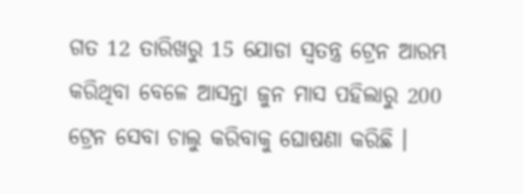ଗତ 12 ତାରିଖରୁ 15 ଯୋଡା ସ୍ଵତନ୍ତ୍ର ଟ୍ରେନ ଆରମ୍ଭ କରିଥିବା ବେଳେ ଆସନ୍ତା ଜୁନ ମାସ ପହିଲାରୁ 200 ଟ୍ରେନ ସେବା ଚାଲୁ କରିବାକୁ ଘୋଷଣା କରିଛି ।